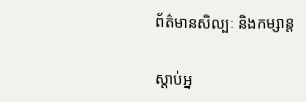ព័ត៌មានសិល្បៈ និងកម្សាន្ត

ស្ដាប់អ្ន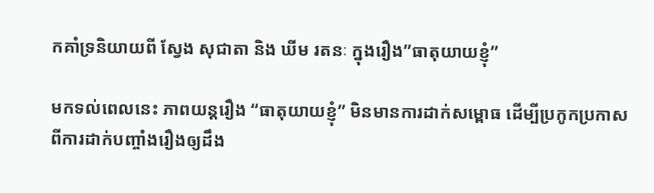កគាំទ្រនិយាយពី ស្វែង សុជាតា និង ឃីម រតនៈ ក្នុងរឿង”ធាតុយាយខ្ញុំ”

មកទល់ពេលនេះ ភាពយន្តរឿង “ធាតុយាយខ្ញុំ” មិនមានការដាក់សម្ពោធ ដើម្បីប្រកូកប្រកាស ពីការដាក់បញ្ចាំងរឿងឲ្យដឹង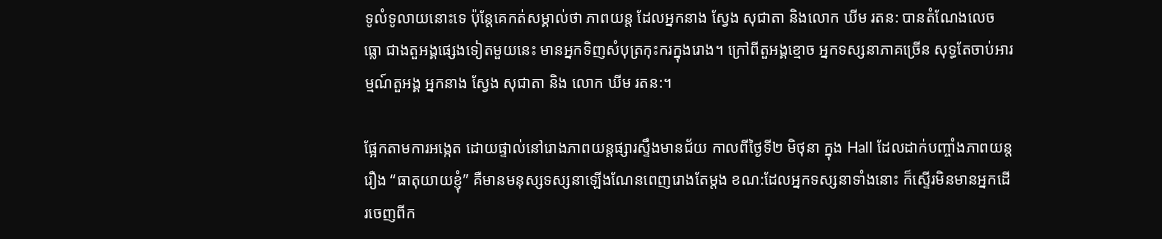ទូលំទូលាយនោះទេ ប៉ុន្តែគេកត់សម្គាល់ថា ភាពយន្ត ដែលអ្នកនាង ស្វែង សុជាតា និងលោក ឃីម រតន: បានតំណែងលេចធ្លោ ជាងតួអង្គផ្សេងទៀតមួយនេះ មានអ្នកទិញសំបុត្រកុះករក្នុងរោង។ ក្រៅពីតួអង្គខ្មោច អ្នកទស្សនាភាគច្រើន សុទ្ធតែចាប់អារម្មណ៍តួអង្គ អ្នកនាង ស្វែង សុជាតា និង លោក ឃីម រតន:។

ផ្អែកតាមការអង្កេត ដោយផ្ទាល់នៅរោងភាពយន្តផ្សារស្ទឹងមានជ័យ កាលពីថ្ងៃទី២ មិថុនា ក្នុង Hall ដែលដាក់បញ្ចាំងភាពយន្តរឿង “ធាតុយាយខ្ញុំ” គឺមានមនុស្សទស្សនាឡើងណែនពេញរោងតែម្ដង ខណ:ដែលអ្នកទស្សនាទាំងនោះ ក៏ស្ទើរមិនមានអ្នកដើរចេញពីក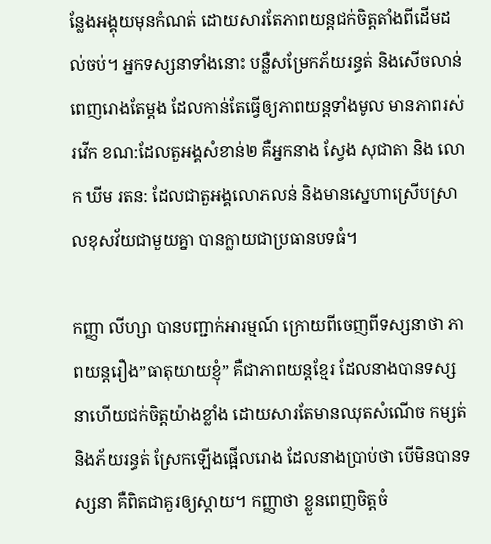ន្លែងអង្គុយមុនកំណត់ ដោយសារតែភាពយន្តជក់ចិត្តតាំងពីដើមដល់ចប់។ អ្នកទស្សនាទាំងនោះ បន្លឺសម្រែកភ័យរន្ធត់ និងសើចលាន់ពេញរោងតែម្ដង ដែលកាន់តែធ្វើឲ្យភាពយន្តទាំងមូល មានភាពរស់រវើក ខណ:ដែលតួអង្គសំខាន់២ គឺអ្នកនាង ស្វែង សុជាតា និង លោក ឃីម រតន: ដែលជាតួអង្គលោភលន់ និងមានស្នេហាស្រើបស្រាលខុសវ័យជាមួយគ្នា បានក្លាយជាប្រធានបទធំ។

កញ្ញា លីហ្សា បានបញ្ជាក់អារម្មណ៍ ក្រោយពីចេញពីទស្សនាថា ភាពយន្តរឿង”ធាតុយាយខ្ញុំ” គឺជាភាពយន្តខ្មែរ ដែលនាងបានទស្សនាហើយជក់ចិត្តយ៉ាងខ្លាំង ដោយសារតែមានឈុតសំណើច កម្សត់ និងភ័យរន្ធត់ ស្រែកឡើងផ្អើលរោង ដែលនាងប្រាប់ថា បើមិនបានទស្សនា គឺពិតជាគួរឲ្យស្ដាយ។ កញ្ញាថា ខ្លួនពេញចិត្តចំ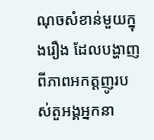ណុចសំខាន់មួយក្នុងរឿង ដែលបង្ហាញពីភាពអកត្តញូរបស់តួអង្គអ្នកនា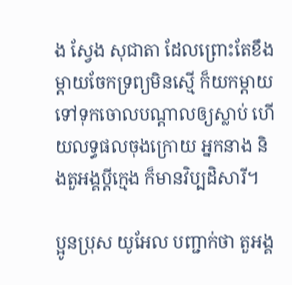ង ស្វែង សុជាតា ដែលព្រោះតែខឹងម្ដាយចែកទ្រព្យមិនស្មើ ក៏យកម្ដាយទៅទុកចោលបណ្ដាលឲ្យស្លាប់ ហើយលទ្ធផលចុងក្រោយ អ្នកនាង និងតួអង្គប្ដីក្មេង ក៏មានវិប្បដិសារី។

ប្អូនប្រុស យូអែល បញ្ជាក់ថា តួអង្គ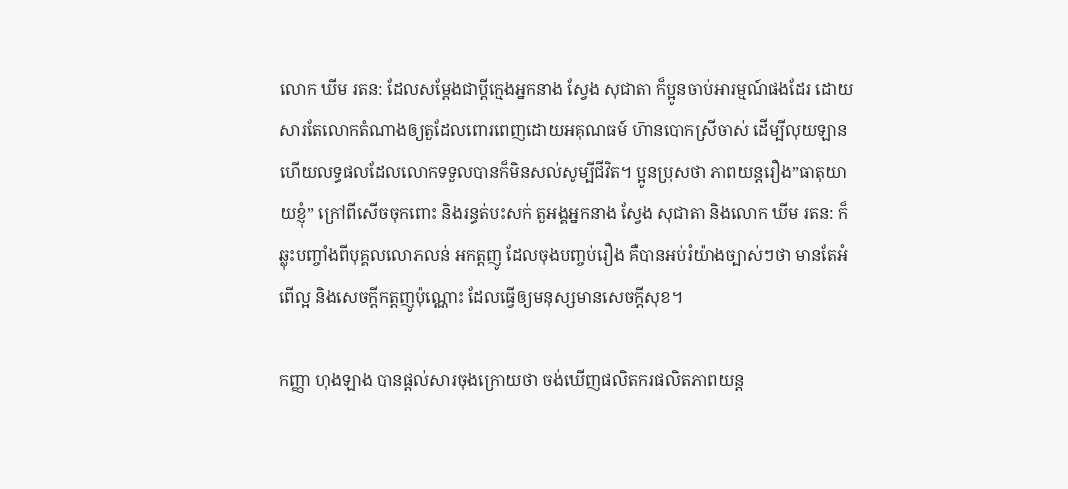លោក ឃីម រតន: ដែលសម្ដែងជាប្ដីក្មេងអ្នកនាង ស្វែង សុជាតា ក៏ប្អូនចាប់អារម្មណ៍ផងដែរ ដោយសារតែលោកតំណាងឲ្យតួដែលពោរពេញដោយអគុណធម៍ ហ៑ានបោកស្រីចាស់ ដើម្បីលុយឡាន ហើយលទ្ធផលដែលលោកទទួលបានក៏មិនសល់សូម្បីជីវិត។ ប្អូនប្រុសថា ភាពយន្តរឿង”ធាតុយាយខ្ញុំ” ក្រៅពីសើចចុកពោះ និងរន្ធត់បះសក់ តួអង្គអ្នកនាង ស្វែង សុជាតា និងលោក ឃីម រតន: ក៏ឆ្លុះបញ្ចាំងពីបុគ្គលលោភលន់ អកត្តញូ ដែលចុងបញ្ចប់រឿង គឺបានអប់រំយ៉ាងច្បាស់ៗថា មានតែអំពើល្អ និងសេចក្ដីកត្តញូប៉ុណ្ណោះ ដែលធ្វើឲ្យមនុស្សមានសេចក្ដីសុខ។

កញ្ញា ហុងឡាង បានផ្ដល់សារចុងក្រោយថា ចង់ឃើញផលិតករផលិតភាពយន្ត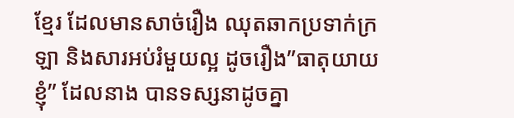ខ្មែរ ដែលមានសាច់រឿង ឈុតឆាកប្រទាក់ក្រឡា និងសារអប់រំមួយល្អ ដូចរឿង”ធាតុយាយខ្ញុំ” ដែលនាង បានទស្សនាដូចគ្នា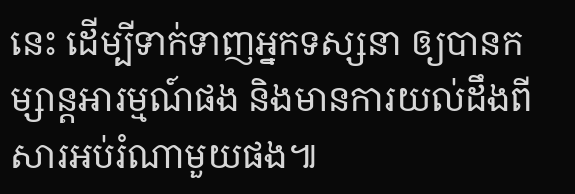នេះ ដើម្បីទាក់ទាញអ្នកទស្សនា ឲ្យបានកម្សាន្តអារម្មណ៍ផង និងមានការយល់ដឹងពីសារអប់រំណាមួយផង៕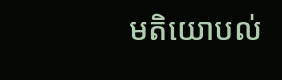មតិយោបល់